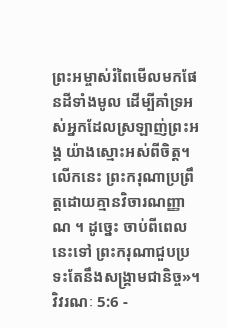ព្រះអម្ចាស់រំពៃមើលមកផែនដីទាំងមូល ដើម្បីគាំទ្រអស់អ្នកដែលស្រឡាញ់ព្រះអង្គ យ៉ាងស្មោះអស់ពីចិត្ត។ លើកនេះ ព្រះករុណាប្រព្រឹត្តដោយគ្មានវិចារណញ្ញាណ ។ ដូច្នេះ ចាប់ពីពេលនេះទៅ ព្រះករុណាជួបប្រទះតែនឹងសង្គ្រាមជានិច្ច»។
វិវរណៈ 5:6 -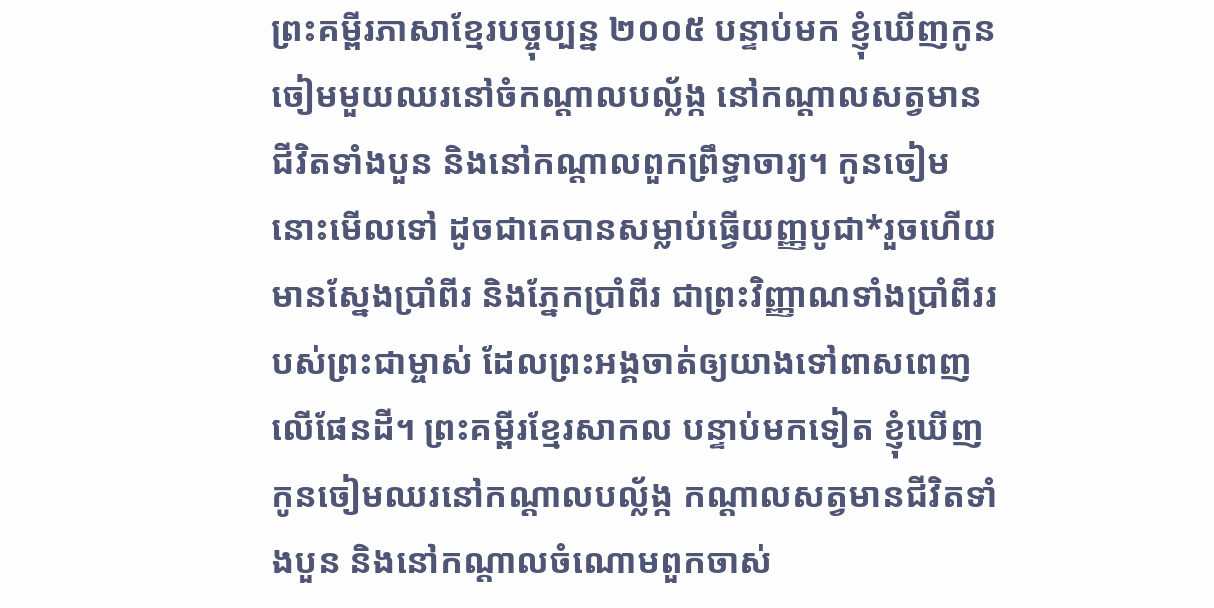ព្រះគម្ពីរភាសាខ្មែរបច្ចុប្បន្ន ២០០៥ បន្ទាប់មក ខ្ញុំឃើញកូនចៀមមួយឈរនៅចំកណ្ដាលបល្ល័ង្ក នៅកណ្ដាលសត្វមានជីវិតទាំងបួន និងនៅកណ្ដាលពួកព្រឹទ្ធាចារ្យ។ កូនចៀម នោះមើលទៅ ដូចជាគេបានសម្លាប់ធ្វើយញ្ញបូជា*រួចហើយ មានស្នែងប្រាំពីរ និងភ្នែកប្រាំពីរ ជាព្រះវិញ្ញាណទាំងប្រាំពីររបស់ព្រះជាម្ចាស់ ដែលព្រះអង្គចាត់ឲ្យយាងទៅពាសពេញលើផែនដី។ ព្រះគម្ពីរខ្មែរសាកល បន្ទាប់មកទៀត ខ្ញុំឃើញកូនចៀមឈរនៅកណ្ដាលបល្ល័ង្ក កណ្ដាលសត្វមានជីវិតទាំងបួន និងនៅកណ្ដាលចំណោមពួកចាស់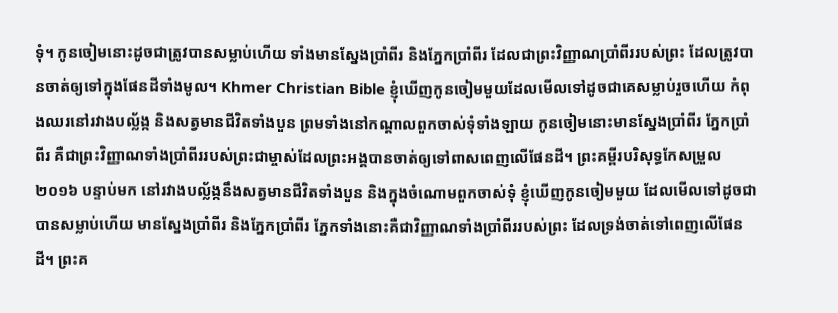ទុំ។ កូនចៀមនោះដូចជាត្រូវបានសម្លាប់ហើយ ទាំងមានស្នែងប្រាំពីរ និងភ្នែកប្រាំពីរ ដែលជាព្រះវិញ្ញាណប្រាំពីររបស់ព្រះ ដែលត្រូវបានចាត់ឲ្យទៅក្នុងផែនដីទាំងមូល។ Khmer Christian Bible ខ្ញុំឃើញកូនចៀមមួយដែលមើលទៅដូចជាគេសម្លាប់រួចហើយ កំពុងឈរនៅរវាងបល្ល័ង្ក និងសត្វមានជីវិតទាំងបួន ព្រមទាំងនៅកណ្ដាលពួកចាស់ទុំទាំងឡាយ កូនចៀមនោះមានស្នែងប្រាំពីរ ភ្នែកប្រាំពីរ គឺជាព្រះវិញ្ញាណទាំងប្រាំពីររបស់ព្រះជាម្ចាស់ដែលព្រះអង្គបានចាត់ឲ្យទៅពាសពេញលើផែនដី។ ព្រះគម្ពីរបរិសុទ្ធកែសម្រួល ២០១៦ បន្ទាប់មក នៅរវាងបល្ល័ង្កនឹងសត្វមានជីវិតទាំងបួន និងក្នុងចំណោមពួកចាស់ទុំ ខ្ញុំឃើញកូនចៀមមួយ ដែលមើលទៅដូចជាបានសម្លាប់ហើយ មានស្នែងប្រាំពីរ និងភ្នែកប្រាំពីរ ភ្នែកទាំងនោះគឺជាវិញ្ញាណទាំងប្រាំពីររបស់ព្រះ ដែលទ្រង់ចាត់ទៅពេញលើផែនដី។ ព្រះគ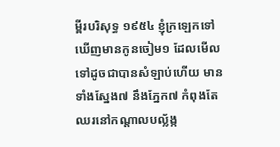ម្ពីរបរិសុទ្ធ ១៩៥៤ ខ្ញុំក្រឡេកទៅឃើញមានកូនចៀម១ ដែលមើលទៅដូចជាបានសំឡាប់ហើយ មានទាំងស្នែង៧ នឹងភ្នែក៧ កំពុងតែឈរនៅកណ្តាលបល្ល័ង្ក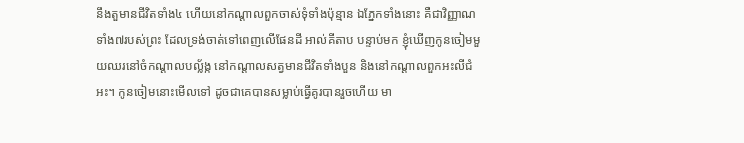នឹងតួមានជីវិតទាំង៤ ហើយនៅកណ្តាលពួកចាស់ទុំទាំងប៉ុន្មាន ឯភ្នែកទាំងនោះ គឺជាវិញ្ញាណទាំង៧របស់ព្រះ ដែលទ្រង់ចាត់ទៅពេញលើផែនដី អាល់គីតាប បន្ទាប់មក ខ្ញុំឃើញកូនចៀមមួយឈរនៅចំកណ្ដាលបល្ល័ង្ក នៅកណ្ដាលសត្វមានជីវិតទាំងបួន និងនៅកណ្ដាលពួកអះលីជំអះ។ កូនចៀមនោះមើលទៅ ដូចជាគេបានសម្លាប់ធ្វើគូរបានរួចហើយ មា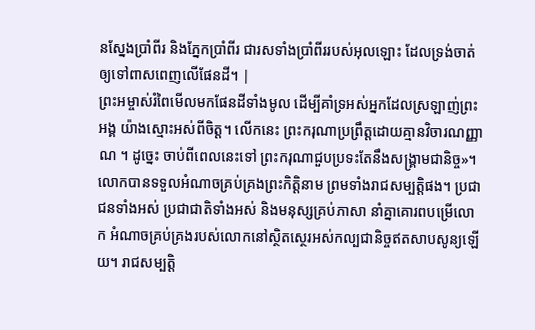នស្នែងប្រាំពីរ និងភ្នែកប្រាំពីរ ជារសទាំងប្រាំពីររបស់អុលឡោះ ដែលទ្រង់ចាត់ឲ្យទៅពាសពេញលើផែនដី។ |
ព្រះអម្ចាស់រំពៃមើលមកផែនដីទាំងមូល ដើម្បីគាំទ្រអស់អ្នកដែលស្រឡាញ់ព្រះអង្គ យ៉ាងស្មោះអស់ពីចិត្ត។ លើកនេះ ព្រះករុណាប្រព្រឹត្តដោយគ្មានវិចារណញ្ញាណ ។ ដូច្នេះ ចាប់ពីពេលនេះទៅ ព្រះករុណាជួបប្រទះតែនឹងសង្គ្រាមជានិច្ច»។
លោកបានទទួលអំណាចគ្រប់គ្រងព្រះកិត្តិនាម ព្រមទាំងរាជសម្បត្តិផង។ ប្រជាជនទាំងអស់ ប្រជាជាតិទាំងអស់ និងមនុស្សគ្រប់ភាសា នាំគ្នាគោរពបម្រើលោក អំណាចគ្រប់គ្រងរបស់លោកនៅស្ថិតស្ថេរអស់កល្បជានិច្ចឥតសាបសូន្យឡើយ។ រាជសម្បត្តិ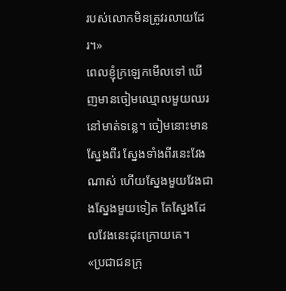របស់លោកមិនត្រូវរលាយដែរ។»
ពេលខ្ញុំក្រឡេកមើលទៅ ឃើញមានចៀមឈ្មោលមួយឈរនៅមាត់ទន្លេ។ ចៀមនោះមានស្នែងពីរ ស្នែងទាំងពីរនេះវែងណាស់ ហើយស្នែងមួយវែងជាងស្នែងមួយទៀត តែស្នែងដែលវែងនេះដុះក្រោយគេ។
«ប្រជាជនក្រុ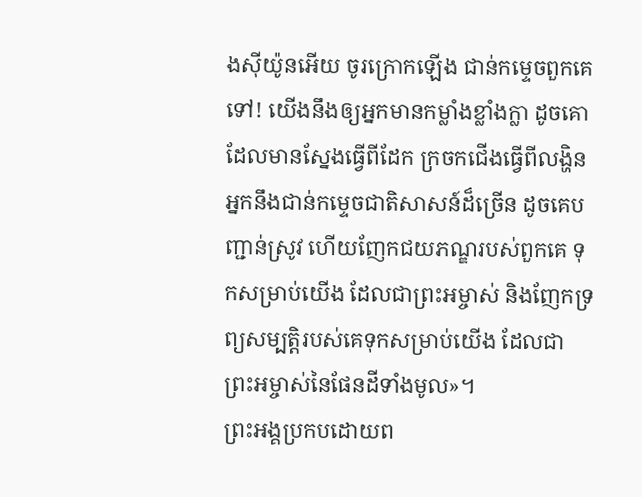ងស៊ីយ៉ូនអើយ ចូរក្រោកឡើង ជាន់កម្ទេចពួកគេទៅ! យើងនឹងឲ្យអ្នកមានកម្លាំងខ្លាំងក្លា ដូចគោដែលមានស្នែងធ្វើពីដែក ក្រចកជើងធ្វើពីលង្ហិន អ្នកនឹងជាន់កម្ទេចជាតិសាសន៍ដ៏ច្រើន ដូចគេបញ្ជាន់ស្រូវ ហើយញែកជយភណ្ឌរបស់ពួកគេ ទុកសម្រាប់យើង ដែលជាព្រះអម្ចាស់ និងញែកទ្រព្យសម្បត្តិរបស់គេទុកសម្រាប់យើង ដែលជាព្រះអម្ចាស់នៃផែនដីទាំងមូល»។
ព្រះអង្គប្រកបដោយព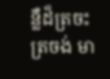ន្លឺដ៏ត្រចះត្រចង់ មា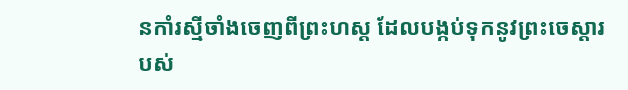នកាំរស្មីចាំងចេញពីព្រះហស្ដ ដែលបង្កប់ទុកនូវព្រះចេស្ដារបស់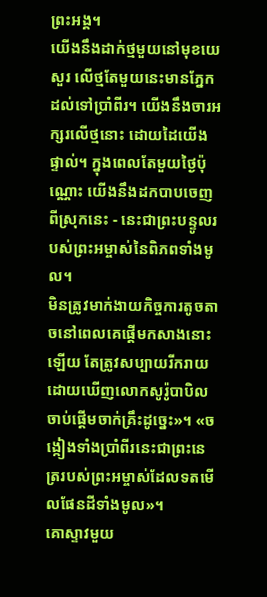ព្រះអង្គ។
យើងនឹងដាក់ថ្មមួយនៅមុខយេសួរ លើថ្មតែមួយនេះមានភ្នែកដល់ទៅប្រាំពីរ។ យើងនឹងចារអក្សរលើថ្មនោះ ដោយដៃយើងផ្ទាល់។ ក្នុងពេលតែមួយថ្ងៃប៉ុណ្ណោះ យើងនឹងដកបាបចេញពីស្រុកនេះ - នេះជាព្រះបន្ទូលរបស់ព្រះអម្ចាស់នៃពិភពទាំងមូល។
មិនត្រូវមាក់ងាយកិច្ចការតូចតាចនៅពេលគេផ្ដើមកសាងនោះឡើយ តែត្រូវសប្បាយរីករាយដោយឃើញលោកសូរ៉ូបាបិលចាប់ផ្ដើមចាក់គ្រឹះដូច្នេះ»។ «ចង្កៀងទាំងប្រាំពីរនេះជាព្រះនេត្ររបស់ព្រះអម្ចាស់ដែលទតមើលផែនដីទាំងមូល»។
គោស្ទាវមួយ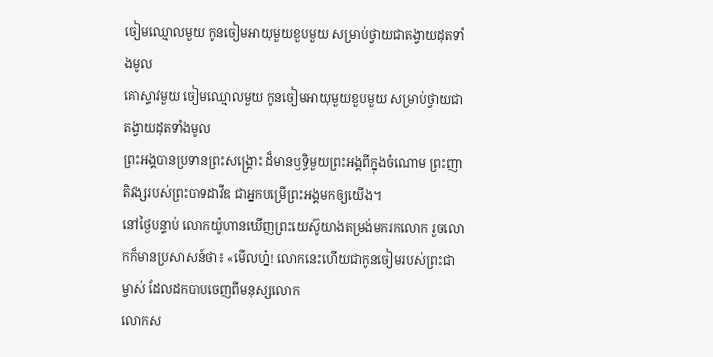ចៀមឈ្មោលមួយ កូនចៀមអាយុមួយខួបមួយ សម្រាប់ថ្វាយជាតង្វាយដុតទាំងមូល
គោស្ទាវមួយ ចៀមឈ្មោលមួយ កូនចៀមអាយុមួយខួបមួយ សម្រាប់ថ្វាយជាតង្វាយដុតទាំងមូល
ព្រះអង្គបានប្រទានព្រះសង្គ្រោះ ដ៏មានឫទ្ធិមួយព្រះអង្គពីក្នុងចំណោម ព្រះញាតិវង្សរបស់ព្រះបាទដាវីឌ ជាអ្នកបម្រើព្រះអង្គមកឲ្យយើង។
នៅថ្ងៃបន្ទាប់ លោកយ៉ូហានឃើញព្រះយេស៊ូយាងតម្រង់មករកលោក រួចលោកក៏មានប្រសាសន៍ថា៖ «មើលហ្ន៎! លោកនេះហើយជាកូនចៀមរបស់ព្រះជាម្ចាស់ ដែលដកបាបចេញពីមនុស្សលោក
លោកស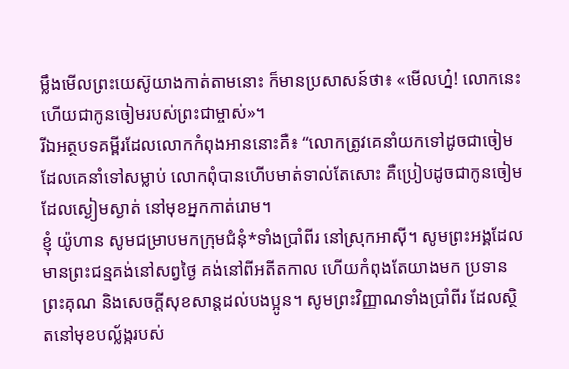ម្លឹងមើលព្រះយេស៊ូយាងកាត់តាមនោះ ក៏មានប្រសាសន៍ថា៖ «មើលហ្ន៎! លោកនេះហើយជាកូនចៀមរបស់ព្រះជាម្ចាស់»។
រីឯអត្ថបទគម្ពីរដែលលោកកំពុងអាននោះគឺ៖ “លោកត្រូវគេនាំយកទៅដូចជាចៀម ដែលគេនាំទៅសម្លាប់ លោកពុំបានហើបមាត់ទាល់តែសោះ គឺប្រៀបដូចជាកូនចៀមដែលស្ងៀមស្ងាត់ នៅមុខអ្នកកាត់រោម។
ខ្ញុំ យ៉ូហាន សូមជម្រាបមកក្រុមជំនុំ*ទាំងប្រាំពីរ នៅស្រុកអាស៊ី។ សូមព្រះអង្គដែលមានព្រះជន្មគង់នៅសព្វថ្ងៃ គង់នៅពីអតីតកាល ហើយកំពុងតែយាងមក ប្រទានព្រះគុណ និងសេចក្ដីសុខសាន្តដល់បងប្អូន។ សូមព្រះវិញ្ញាណទាំងប្រាំពីរ ដែលស្ថិតនៅមុខបល្ល័ង្ករបស់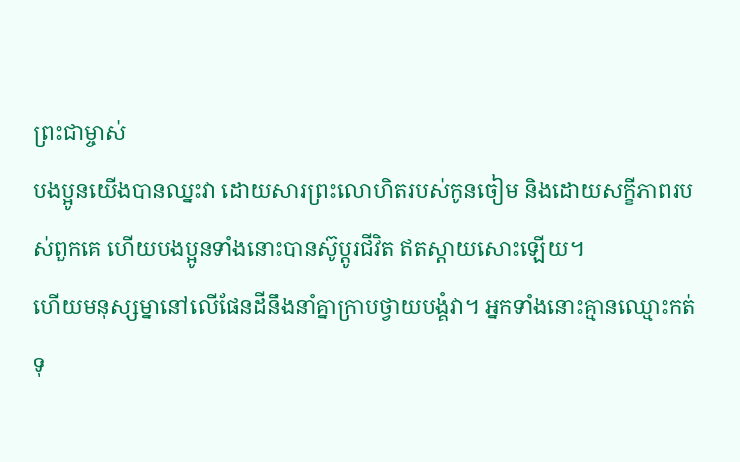ព្រះជាម្ចាស់
បងប្អូនយើងបានឈ្នះវា ដោយសារព្រះលោហិតរបស់កូនចៀម និងដោយសក្ខីភាពរបស់ពួកគេ ហើយបងប្អូនទាំងនោះបានស៊ូប្ដូរជីវិត ឥតស្ដាយសោះឡើយ។
ហើយមនុស្សម្នានៅលើផែនដីនឹងនាំគ្នាក្រាបថ្វាយបង្គំវា។ អ្នកទាំងនោះគ្មានឈ្មោះកត់ទុ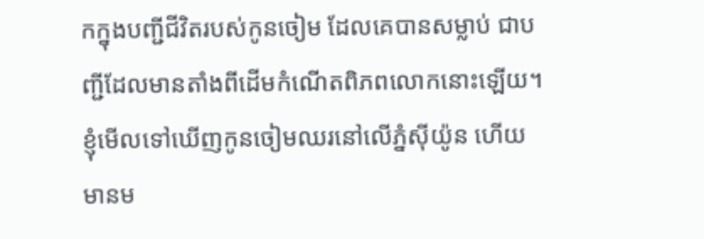កក្នុងបញ្ជីជីវិតរបស់កូនចៀម ដែលគេបានសម្លាប់ ជាបញ្ជីដែលមានតាំងពីដើមកំណើតពិភពលោកនោះឡើយ។
ខ្ញុំមើលទៅឃើញកូនចៀមឈរនៅលើភ្នំស៊ីយ៉ូន ហើយមានម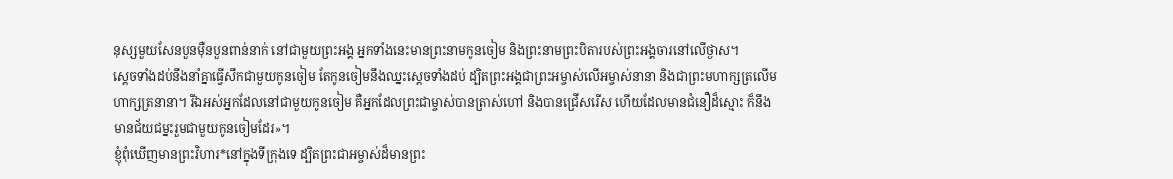នុស្សមួយសែនបួនម៉ឺនបួនពាន់នាក់ នៅជាមួយព្រះអង្គ អ្នកទាំងនេះមានព្រះនាមកូនចៀម និងព្រះនាមព្រះបិតារបស់ព្រះអង្គចារនៅលើថ្ងាស។
ស្ដេចទាំងដប់នឹងនាំគ្នាធ្វើសឹកជាមួយកូនចៀម តែកូនចៀមនឹងឈ្នះស្ដេចទាំងដប់ ដ្បិតព្រះអង្គជាព្រះអម្ចាស់លើអម្ចាស់នានា និងជាព្រះមហាក្សត្រលើមហាក្សត្រនានា។ រីឯអស់អ្នកដែលនៅជាមួយកូនចៀម គឺអ្នកដែលព្រះជាម្ចាស់បានត្រាស់ហៅ និងបានជ្រើសរើស ហើយដែលមានជំនឿដ៏ស្មោះ ក៏នឹងមានជ័យជម្នះរួមជាមួយកូនចៀមដែរ»។
ខ្ញុំពុំឃើញមានព្រះវិហារ*នៅក្នុងទីក្រុងទេ ដ្បិតព្រះជាអម្ចាស់ដ៏មានព្រះ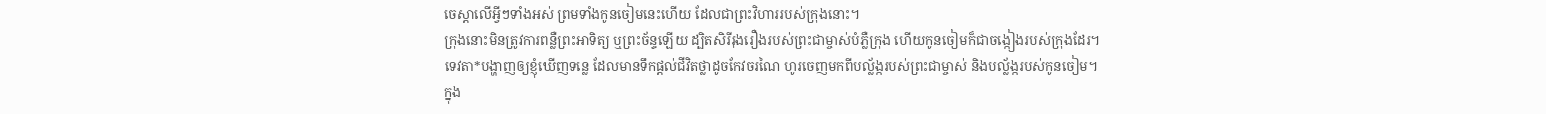ចេស្ដាលើអ្វីៗទាំងអស់ ព្រមទាំងកូនចៀមនេះហើយ ដែលជាព្រះវិហាររបស់ក្រុងនោះ។
ក្រុងនោះមិនត្រូវការពន្លឺព្រះអាទិត្យ ឬព្រះច័ន្ទឡើយ ដ្បិតសិរីរុងរឿងរបស់ព្រះជាម្ចាស់បំភ្លឺក្រុង ហើយកូនចៀមក៏ជាចង្កៀងរបស់ក្រុងដែរ។
ទេវតា*បង្ហាញឲ្យខ្ញុំឃើញទន្លេ ដែលមានទឹកផ្ដល់ជីវិតថ្លាដូចកែវចរណៃ ហូរចេញមកពីបល្ល័ង្ករបស់ព្រះជាម្ចាស់ និងបល្ល័ង្ករបស់កូនចៀម។
ក្នុង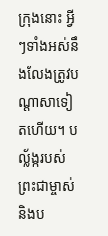ក្រុងនោះ អ្វីៗទាំងអស់នឹងលែងត្រូវបណ្ដាសាទៀតហើយ។ បល្ល័ង្ករបស់ព្រះជាម្ចាស់ និងប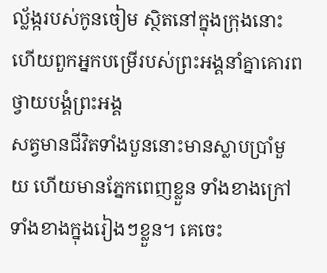ល្ល័ង្ករបស់កូនចៀម ស្ថិតនៅក្នុងក្រុងនោះ ហើយពួកអ្នកបម្រើរបស់ព្រះអង្គនាំគ្នាគោរពថ្វាយបង្គំព្រះអង្គ
សត្វមានជីវិតទាំងបួននោះមានស្លាបប្រាំមួយ ហើយមានភ្នែកពេញខ្លួន ទាំងខាងក្រៅ ទាំងខាងក្នុងរៀងៗខ្លួន។ គេចេះ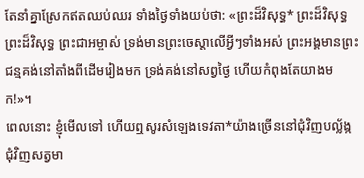តែនាំគ្នាស្រែកឥតឈប់ឈរ ទាំងថ្ងៃទាំងយប់ថា: «ព្រះដ៏វិសុទ្ធ* ព្រះដ៏វិសុទ្ធ ព្រះដ៏វិសុទ្ធ ព្រះជាអម្ចាស់ ទ្រង់មានព្រះចេស្ដាលើអ្វីៗទាំងអស់ ព្រះអង្គមានព្រះជន្មគង់នៅតាំងពីដើមរៀងមក ទ្រង់គង់នៅសព្វថ្ងៃ ហើយកំពុងតែយាងមក!»។
ពេលនោះ ខ្ញុំមើលទៅ ហើយឮសូរសំឡេងទេវតា*យ៉ាងច្រើននៅជុំវិញបល្ល័ង្ក ជុំវិញសត្វមា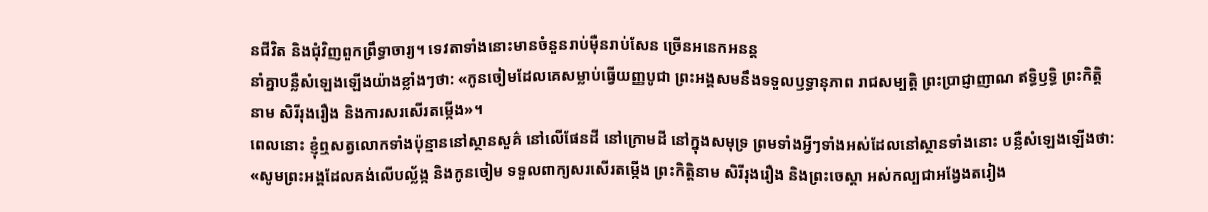នជីវិត និងជុំវិញពួកព្រឹទ្ធាចារ្យ។ ទេវតាទាំងនោះមានចំនួនរាប់ម៉ឺនរាប់សែន ច្រើនអនេកអនន្ត
នាំគ្នាបន្លឺសំឡេងឡើងយ៉ាងខ្លាំងៗថា: «កូនចៀមដែលគេសម្លាប់ធ្វើយញ្ញបូជា ព្រះអង្គសមនឹងទទួលឫទ្ធានុភាព រាជសម្បត្តិ ព្រះប្រាជ្ញាញាណ ឥទ្ធិឫទ្ធិ ព្រះកិត្តិនាម សិរីរុងរឿង និងការសរសើរតម្កើង»។
ពេលនោះ ខ្ញុំឮសត្វលោកទាំងប៉ុន្មាននៅស្ថានសួគ៌ នៅលើផែនដី នៅក្រោមដី នៅក្នុងសមុទ្រ ព្រមទាំងអ្វីៗទាំងអស់ដែលនៅស្ថានទាំងនោះ បន្លឺសំឡេងឡើងថា: «សូមព្រះអង្គដែលគង់លើបល្ល័ង្ក និងកូនចៀម ទទួលពាក្យសរសើរតម្កើង ព្រះកិត្តិនាម សិរីរុងរឿង និងព្រះចេស្ដា អស់កល្បជាអង្វែងតរៀង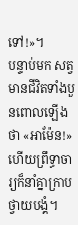ទៅ!»។
បន្ទាប់មក សត្វមានជីវិតទាំងបួនពោលឡើងថា «អាម៉ែន!» ហើយព្រឹទ្ធាចារ្យក៏នាំគ្នាក្រាបថ្វាយបង្គំ។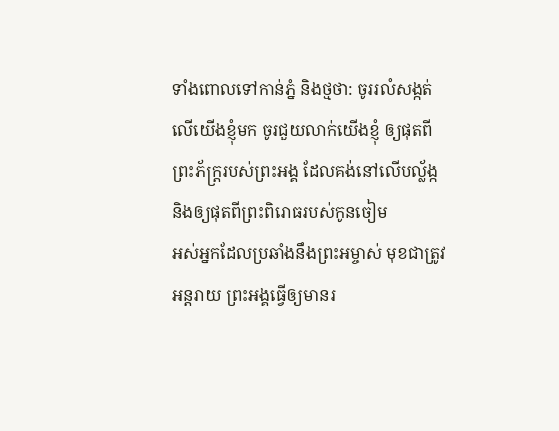ទាំងពោលទៅកាន់ភ្នំ និងថ្មថា: ចូររលំសង្កត់លើយើងខ្ញុំមក ចូរជួយលាក់យើងខ្ញុំ ឲ្យផុតពីព្រះភ័ក្ត្ររបស់ព្រះអង្គ ដែលគង់នៅលើបល្ល័ង្ក និងឲ្យផុតពីព្រះពិរោធរបស់កូនចៀម
អស់អ្នកដែលប្រឆាំងនឹងព្រះអម្ចាស់ មុខជាត្រូវអន្តរាយ ព្រះអង្គធ្វើឲ្យមានរ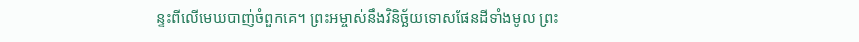ន្ទះពីលើមេឃបាញ់ចំពួកគេ។ ព្រះអម្ចាស់នឹងវិនិច្ឆ័យទោសផែនដីទាំងមូល ព្រះ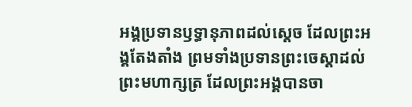អង្គប្រទានឫទ្ធានុភាពដល់ស្ដេច ដែលព្រះអង្គតែងតាំង ព្រមទាំងប្រទានព្រះចេស្ដាដល់ព្រះមហាក្សត្រ ដែលព្រះអង្គបានចា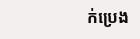ក់ប្រេង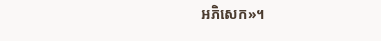អភិសេក»។